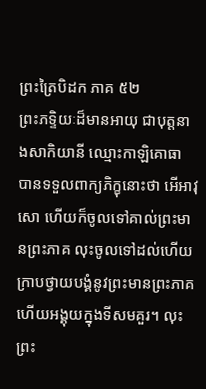ព្រះត្រៃបិដក ភាគ ៥២
ព្រះភទ្ទិយៈដ៏មានអាយុ ជាបុត្តនាងសាកិយានី ឈ្មោះកាឡិគោធា បានទទួលពាក្យភិក្ខុនោះថា អើអាវុសោ ហើយក៏ចូលទៅគាល់ព្រះមានព្រះភាគ លុះចូលទៅដល់ហើយ ក្រាបថ្វាយបង្គំនូវព្រះមានព្រះភាគ ហើយអង្គុយក្នុងទីសមគួរ។ លុះព្រះ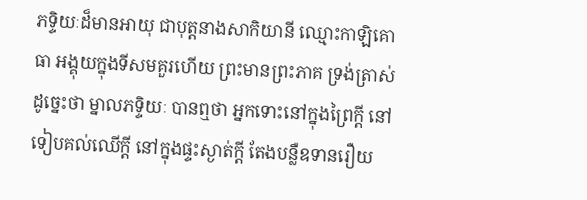ភទ្ទិយៈដ៏មានអាយុ ជាបុត្តនាងសាកិយានី ឈ្មោះកាឡិគោធា អង្គុយក្នុងទីសមគួរហើយ ព្រះមានព្រះភាគ ទ្រង់ត្រាស់ដូច្នេះថា ម្នាលភទ្ទិយៈ បានឮថា អ្នកទោះនៅក្នុងព្រៃក្តី នៅទៀបគល់ឈើក្តី នៅក្នុងផ្ទះស្ងាត់ក្តី តែងបន្លឺឧទានរឿយ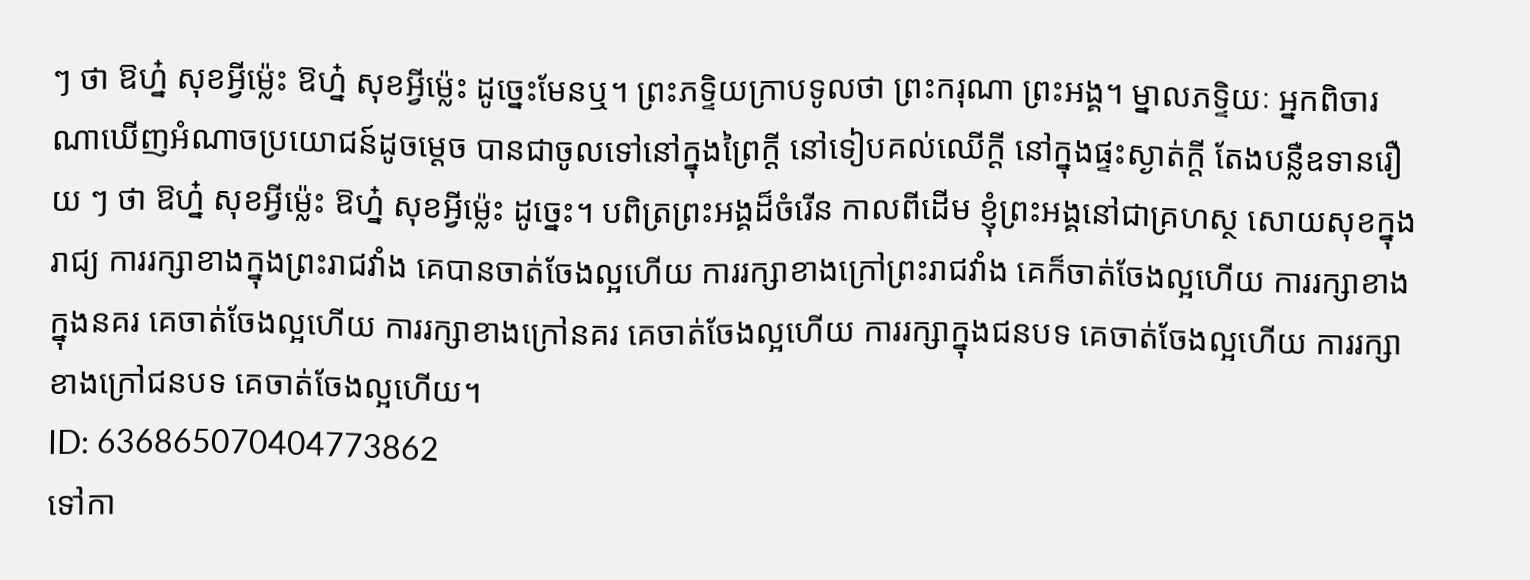ៗ ថា ឱហ្ន៎ សុខអ្វីម៉្លេះ ឱហ្ន៎ សុខអ្វីម៉្លេះ ដូច្នេះមែនឬ។ ព្រះភទ្ទិយក្រាបទូលថា ព្រះករុណា ព្រះអង្គ។ ម្នាលភទ្ទិយៈ អ្នកពិចារណាឃើញអំណាចប្រយោជន៍ដូចម្តេច បានជាចូលទៅនៅក្នុងព្រៃក្តី នៅទៀបគល់ឈើក្តី នៅក្នុងផ្ទះស្ងាត់ក្តី តែងបន្លឺឧទានរឿយ ៗ ថា ឱហ្ន៎ សុខអ្វីម៉្លេះ ឱហ្ន៎ សុខអ្វីម៉្លេះ ដូច្នេះ។ បពិត្រព្រះអង្គដ៏ចំរើន កាលពីដើម ខ្ញុំព្រះអង្គនៅជាគ្រហស្ថ សោយសុខក្នុងរាជ្យ ការរក្សាខាងក្នុងព្រះរាជវាំង គេបានចាត់ចែងល្អហើយ ការរក្សាខាងក្រៅព្រះរាជវាំង គេក៏ចាត់ចែងល្អហើយ ការរក្សាខាងក្នុងនគរ គេចាត់ចែងល្អហើយ ការរក្សាខាងក្រៅនគរ គេចាត់ចែងល្អហើយ ការរក្សាក្នុងជនបទ គេចាត់ចែងល្អហើយ ការរក្សាខាងក្រៅជនបទ គេចាត់ចែងល្អហើយ។
ID: 636865070404773862
ទៅកា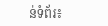ន់ទំព័រ៖